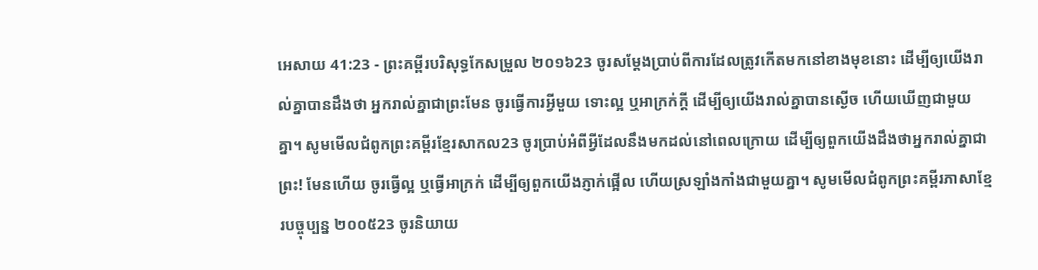អេសាយ 41:23 - ព្រះគម្ពីរបរិសុទ្ធកែសម្រួល ២០១៦23 ចូរសម្ដែងប្រាប់ពីការដែលត្រូវកើតមកនៅខាងមុខនោះ ដើម្បីឲ្យយើងរាល់គ្នាបានដឹងថា អ្នករាល់គ្នាជាព្រះមែន ចូរធ្វើការអ្វីមួយ ទោះល្អ ឬអាក្រក់ក្តី ដើម្បីឲ្យយើងរាល់គ្នាបានស្ងើច ហើយឃើញជាមួយគ្នា។ សូមមើលជំពូកព្រះគម្ពីរខ្មែរសាកល23 ចូរប្រាប់អំពីអ្វីដែលនឹងមកដល់នៅពេលក្រោយ ដើម្បីឲ្យពួកយើងដឹងថាអ្នករាល់គ្នាជាព្រះ! មែនហើយ ចូរធ្វើល្អ ឬធ្វើអាក្រក់ ដើម្បីឲ្យពួកយើងភ្ញាក់ផ្អើល ហើយស្រឡាំងកាំងជាមួយគ្នា។ សូមមើលជំពូកព្រះគម្ពីរភាសាខ្មែរបច្ចុប្បន្ន ២០០៥23 ចូរនិយាយ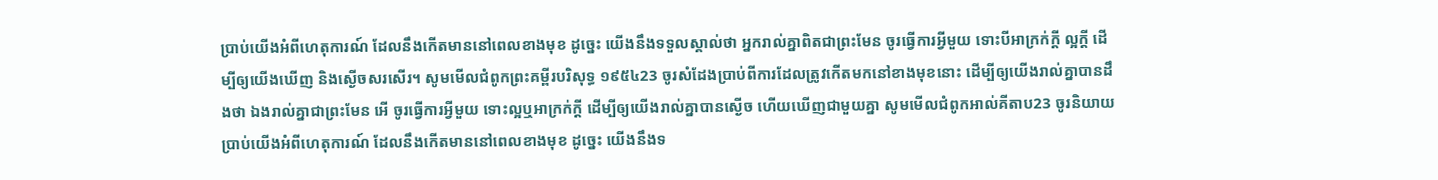ប្រាប់យើងអំពីហេតុការណ៍ ដែលនឹងកើតមាននៅពេលខាងមុខ ដូច្នេះ យើងនឹងទទួលស្គាល់ថា អ្នករាល់គ្នាពិតជាព្រះមែន ចូរធ្វើការអ្វីមួយ ទោះបីអាក្រក់ក្ដី ល្អក្ដី ដើម្បីឲ្យយើងឃើញ និងស្ងើចសរសើរ។ សូមមើលជំពូកព្រះគម្ពីរបរិសុទ្ធ ១៩៥៤23 ចូរសំដែងប្រាប់ពីការដែលត្រូវកើតមកនៅខាងមុខនោះ ដើម្បីឲ្យយើងរាល់គ្នាបានដឹងថា ឯងរាល់គ្នាជាព្រះមែន អើ ចូរធ្វើការអ្វីមួយ ទោះល្អឬអាក្រក់ក្តី ដើម្បីឲ្យយើងរាល់គ្នាបានស្ងើច ហើយឃើញជាមួយគ្នា សូមមើលជំពូកអាល់គីតាប23 ចូរនិយាយប្រាប់យើងអំពីហេតុការណ៍ ដែលនឹងកើតមាននៅពេលខាងមុខ ដូច្នេះ យើងនឹងទ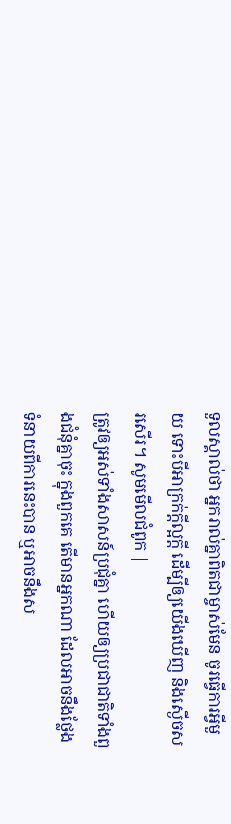ទួលស្គាល់ថា អ្នករាល់គ្នាពិតជាម្ចាស់មែន ចូរធ្វើការអ្វីមួយ ទោះបីអាក្រក់ក្ដីល្អក្ដី ដើម្បីឲ្យយើងឃើញ និងស្ងើចសរសើរ។ សូមមើលជំពូក |
ត្រូវឲ្យអស់ទាំងសាសន៍ប្រជុំគ្នា ហើយឲ្យប្រជាជាតិទាំងពួងជំនុំគ្នាចុះ ក្នុងពួកគេ តើមានអ្នកណា ដែលអាចនឹងថ្លែងទំនាយពីការនេះបាន ឬអាចនឹងស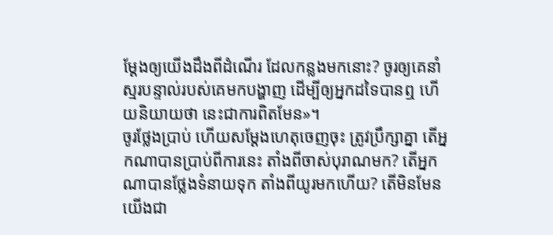ម្ដែងឲ្យយើងដឹងពីដំណើរ ដែលកន្លងមកនោះ? ចូរឲ្យគេនាំស្មរបន្ទាល់របស់គេមកបង្ហាញ ដើម្បីឲ្យអ្នកដទៃបានឮ ហើយនិយាយថា នេះជាការពិតមែន»។
ចូរថ្លែងប្រាប់ ហើយសម្ដែងហេតុចេញចុះ ត្រូវប្រឹក្សាគ្នា តើអ្នកណាបានប្រាប់ពីការនេះ តាំងពីចាស់បុរាណមក? តើអ្នកណាបានថ្លែងទំនាយទុក តាំងពីយូរមកហើយ? តើមិនមែនយើងជា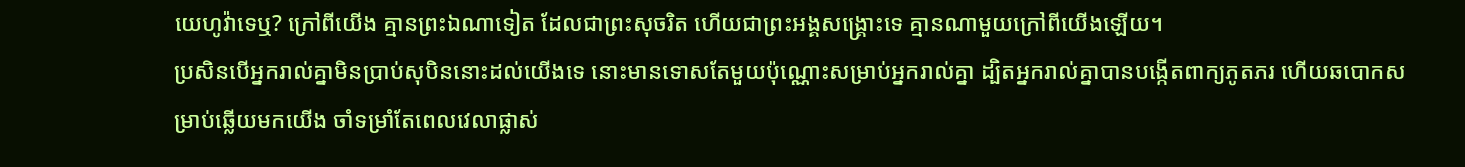យេហូវ៉ាទេឬ? ក្រៅពីយើង គ្មានព្រះឯណាទៀត ដែលជាព្រះសុចរិត ហើយជាព្រះអង្គសង្គ្រោះទេ គ្មានណាមួយក្រៅពីយើងឡើយ។
ប្រសិនបើអ្នករាល់គ្នាមិនប្រាប់សុបិននោះដល់យើងទេ នោះមានទោសតែមួយប៉ុណ្ណោះសម្រាប់អ្នករាល់គ្នា ដ្បិតអ្នករាល់គ្នាបានបង្កើតពាក្យភូតភរ ហើយឆបោកសម្រាប់ឆ្លើយមកយើង ចាំទម្រាំតែពេលវេលាផ្លាស់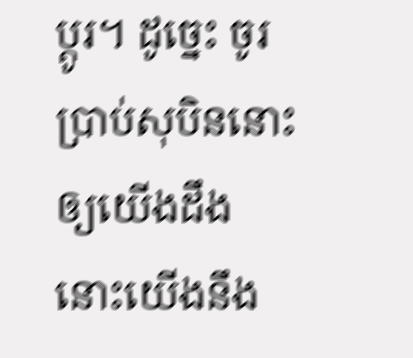ប្ដូរ។ ដូច្នេះ ចូរប្រាប់សុបិននោះឲ្យយើងដឹង នោះយើងនឹង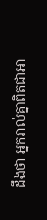ដឹងថា អ្នករាល់គ្នាពិតជាអា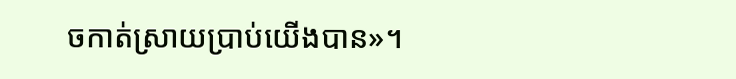ចកាត់ស្រាយប្រាប់យើងបាន»។